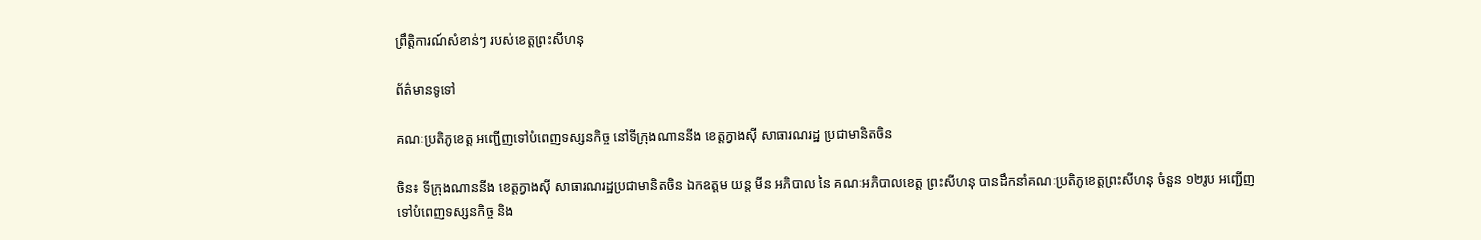ព្រឹត្តិការណ៍សំខាន់ៗ របស់ខេត្តព្រះសីហនុ

ព័ត៌មានទូទៅ

គណៈប្រតិភូខេត្ត អញ្ជើញទៅបំពេញទស្សនកិច្ច នៅទីក្រុងណាននីង ខេត្តក្វាងស៊ី សាធារណរដ្ឋ ប្រជាមានិតចិន

ចិន៖ ទីក្រុងណាននីង ខេត្តក្វាងស៊ី សាធារណរដ្ឋប្រជាមានិតចិន ឯកឧត្តម យន្ត មីន អភិបាល នៃ គណៈអភិបាលខេត្ត ព្រះសីហនុ បានដឹកនាំគណៈប្រតិភូខេត្តព្រះសីហនុ ចំនួន ១២រូប អញ្ជើញទៅបំពេញទស្សនកិច្ច និង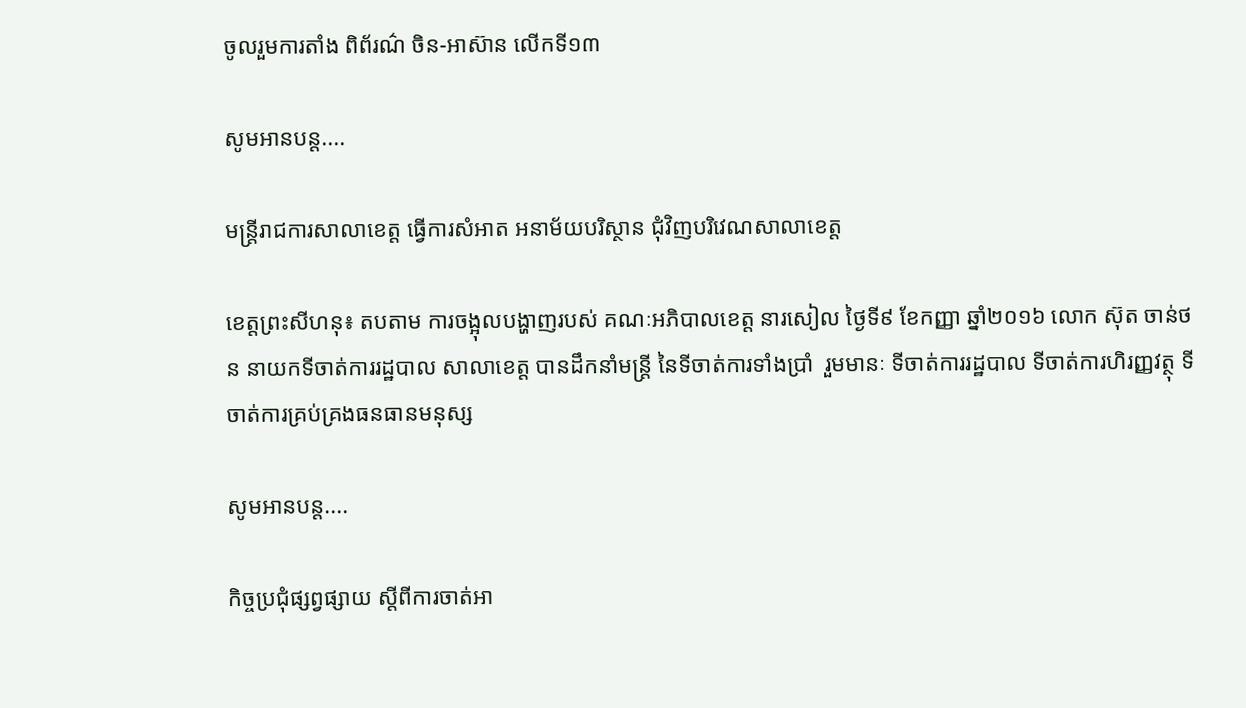ចូលរួមការតាំង ពិព័រណ៌ ចិន-អាស៊ាន លើកទី១៣

សូមអានបន្ត....

មន្រ្តីរាជការសាលាខេត្ត ធ្វើការសំអាត អនាម័យបរិស្ថាន ជុំវិញបរិវេណសាលាខេត្ត

ខេត្តព្រះសីហនុ៖ តបតាម ការចង្អុលបង្ហាញរបស់ គណៈអភិបាលខេត្ត នារសៀល ថ្ងៃទី៩ ខែកញ្ញា ឆ្នាំ២០១៦ លោក ស៊ុត ចាន់ថន នាយកទីចាត់ការរដ្ឋបាល សាលាខេត្ត បានដឹកនាំមន្រ្តី នៃទីចាត់ការទាំងប្រាំ  រួមមានៈ ទីចាត់ការរដ្ឋបាល ទីចាត់ការហិរញ្ញវត្ថុ ទីចាត់ការគ្រប់គ្រងធនធានមនុស្ស

សូមអានបន្ត....

កិច្ចប្រជុំផ្សព្វផ្សាយ ស្តីពីការចាត់អា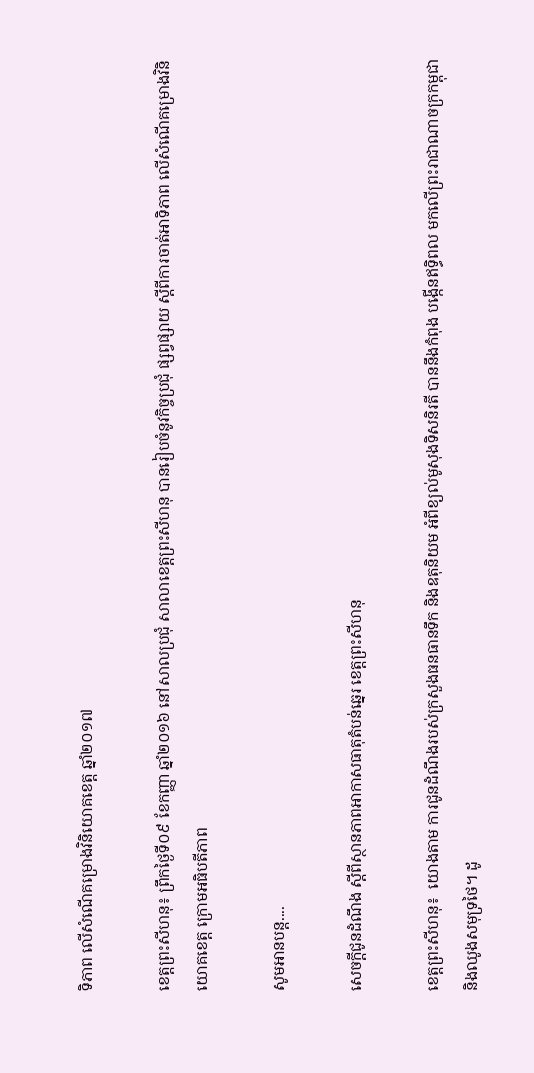ទិភាព លើសំណើគម្រោងវិនិយោគខេត្ត ឆ្នាំ២០១៧

ខេត្តព្រះសីហនុ៖ ព្រឹកថ្ងៃទី០៩ ខែកញ្ញា ឆ្នាំ២០១៦ នៅសាលប្រជុំ សាលាខេត្តព្រះសីហនុ បានរៀបចំនូវកិច្ចប្រជុំ ផ្សព្វផ្សាយ ស្តីពីការចាត់អាទិភាព លើសំណើគម្រោងវិនិយោគខេត្ត ក្រោមអធិបតីភាព

សូមអានបន្ត....

សេចក្តីជូនដំណឹង ស្តីពីស្ថានភាពអាកាសធាតុតំបន់ឆ្នេរ ខេត្តព្រះសីហនុ

ខេត្តព្រះសីហនុ៖  យោងតាម ការជូនដំណឹងរបស់ក្រសួងធនធានទឹក និងឧតុនិយម អំពីខ្យល់មូសុងទិសនិរតី បាននឹងកំពុង បង្កើនឥទ្ធិពល មកលើព្រះរាជាណាចក្រកម្ពុជា និងឈូងសមុទ្រថៃ។ ដូ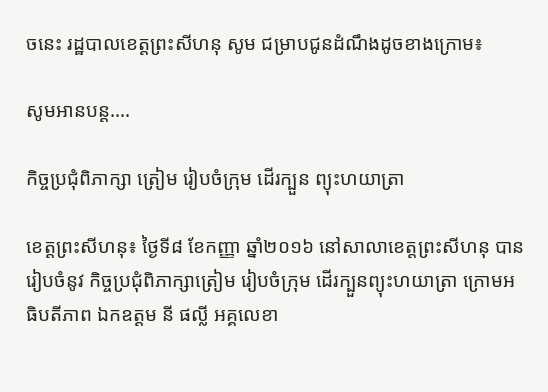ចនេះ រដ្ឋបាលខេត្តព្រះសីហនុ សូម ជម្រាបជូនដំណឹងដូចខាងក្រោម៖

សូមអានបន្ត....

កិច្ចប្រជុំពិភាក្សា ត្រៀម រៀបចំក្រុម ដើរក្បួន ព្យុះហយាត្រា

ខេត្តព្រះសីហនុ៖ ថ្ងៃទី៨ ខែកញ្ញា ឆ្នាំ២០១៦ នៅសាលាខេត្តព្រះសីហនុ បានរៀបចំនូវ កិច្ចប្រជុំពិភាក្សាត្រៀម រៀបចំក្រុម ដើរក្បួនព្យុះហយាត្រា ក្រោមអធិបតីភាព ឯកឧត្តម នី ផល្លី អគ្គលេខា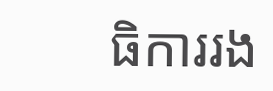ធិការរង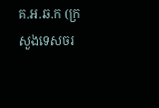គ.អ.ឆ.ក (ក្រសួងទេសចរ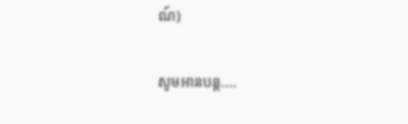ណ៍)

សូមអានបន្ត....